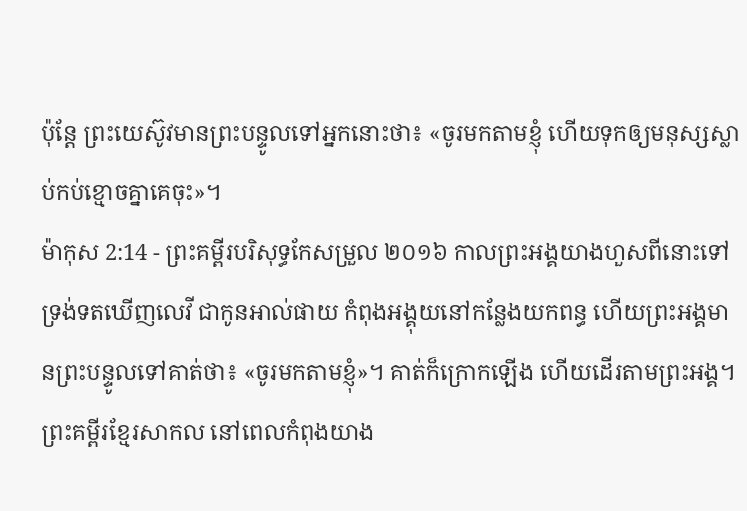ប៉ុន្តែ ព្រះយេស៊ូវមានព្រះបន្ទូលទៅអ្នកនោះថា៖ «ចូរមកតាមខ្ញុំ ហើយទុកឲ្យមនុស្សស្លាប់កប់ខ្មោចគ្នាគេចុះ»។
ម៉ាកុស 2:14 - ព្រះគម្ពីរបរិសុទ្ធកែសម្រួល ២០១៦ កាលព្រះអង្គយាងហួសពីនោះទៅ ទ្រង់ទតឃើញលេវី ជាកូនអាល់ផាយ កំពុងអង្គុយនៅកន្លែងយកពន្ធ ហើយព្រះអង្គមានព្រះបន្ទូលទៅគាត់ថា៖ «ចូរមកតាមខ្ញុំ»។ គាត់ក៏ក្រោកឡើង ហើយដើរតាមព្រះអង្គ។ ព្រះគម្ពីរខ្មែរសាកល នៅពេលកំពុងយាង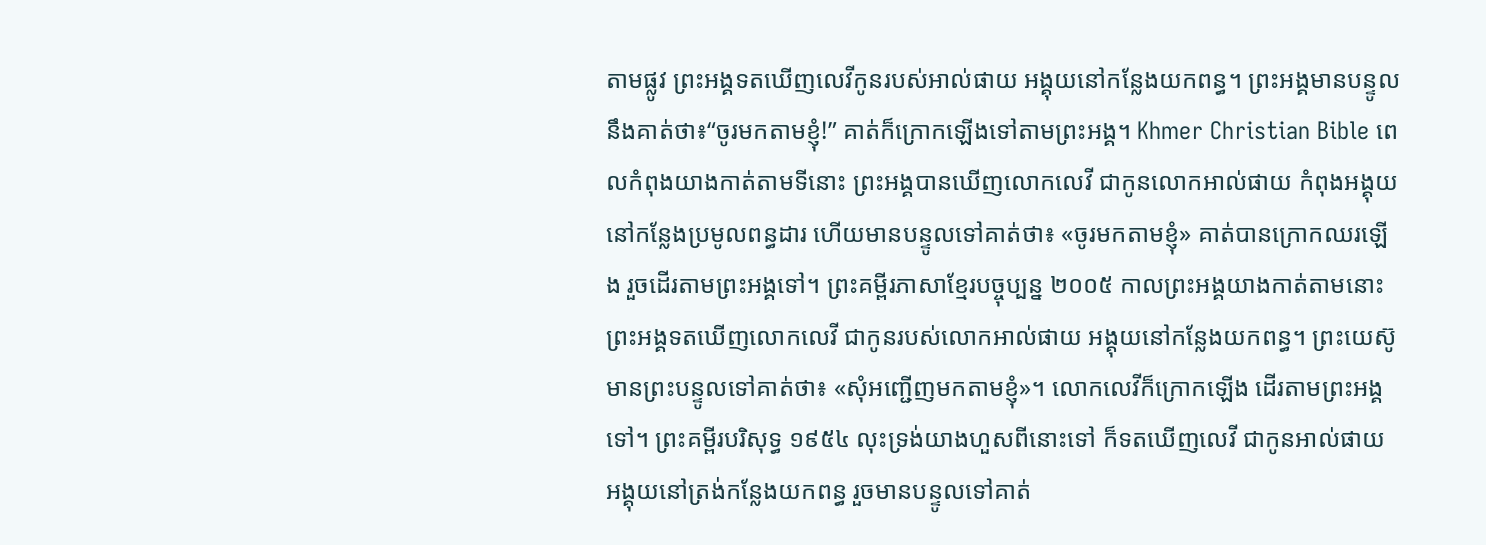តាមផ្លូវ ព្រះអង្គទតឃើញលេវីកូនរបស់អាល់ផាយ អង្គុយនៅកន្លែងយកពន្ធ។ ព្រះអង្គមានបន្ទូលនឹងគាត់ថា៖“ចូរមកតាមខ្ញុំ!” គាត់ក៏ក្រោកឡើងទៅតាមព្រះអង្គ។ Khmer Christian Bible ពេលកំពុងយាងកាត់តាមទីនោះ ព្រះអង្គបានឃើញលោកលេវី ជាកូនលោកអាល់ផាយ កំពុងអង្គុយនៅកន្លែងប្រមូលពន្ធដារ ហើយមានបន្ទូលទៅគាត់ថា៖ «ចូរមកតាមខ្ញុំ» គាត់បានក្រោកឈរឡើង រួចដើរតាមព្រះអង្គទៅ។ ព្រះគម្ពីរភាសាខ្មែរបច្ចុប្បន្ន ២០០៥ កាលព្រះអង្គយាងកាត់តាមនោះ ព្រះអង្គទតឃើញលោកលេវី ជាកូនរបស់លោកអាល់ផាយ អង្គុយនៅកន្លែងយកពន្ធ។ ព្រះយេស៊ូមានព្រះបន្ទូលទៅគាត់ថា៖ «សុំអញ្ជើញមកតាមខ្ញុំ»។ លោកលេវីក៏ក្រោកឡើង ដើរតាមព្រះអង្គទៅ។ ព្រះគម្ពីរបរិសុទ្ធ ១៩៥៤ លុះទ្រង់យាងហួសពីនោះទៅ ក៏ទតឃើញលេវី ជាកូនអាល់ផាយ អង្គុយនៅត្រង់កន្លែងយកពន្ធ រួចមានបន្ទូលទៅគាត់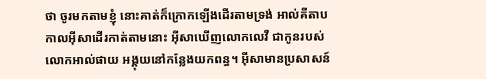ថា ចូរមកតាមខ្ញុំ នោះគាត់ក៏ក្រោកឡើងដើរតាមទ្រង់ អាល់គីតាប កាលអ៊ីសាដើរកាត់តាមនោះ អ៊ីសាឃើញលោកលេវី ជាកូនរបស់លោកអាល់ផាយ អង្គុយនៅកន្លែងយកពន្ធ។ អ៊ីសាមានប្រសាសន៍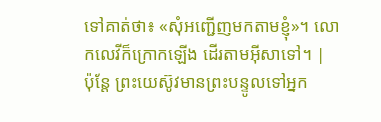ទៅគាត់ថា៖ «សុំអញ្ជើញមកតាមខ្ញុំ»។ លោកលេវីក៏ក្រោកឡើង ដើរតាមអ៊ីសាទៅ។ |
ប៉ុន្តែ ព្រះយេស៊ូវមានព្រះបន្ទូលទៅអ្នក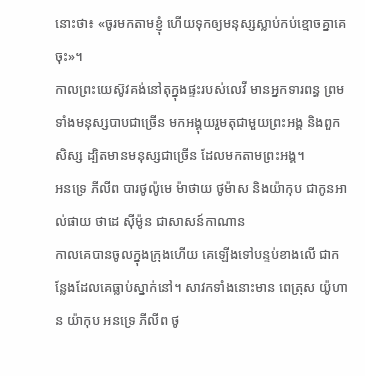នោះថា៖ «ចូរមកតាមខ្ញុំ ហើយទុកឲ្យមនុស្សស្លាប់កប់ខ្មោចគ្នាគេចុះ»។
កាលព្រះយេស៊ូវគង់នៅតុក្នុងផ្ទះរបស់លេវី មានអ្នកទារពន្ធ ព្រមទាំងមនុស្សបាបជាច្រើន មកអង្គុយរួមតុជាមួយព្រះអង្គ និងពួកសិស្ស ដ្បិតមានមនុស្សជាច្រើន ដែលមកតាមព្រះអង្គ។
អនទ្រេ ភីលីព បារថូល៉ូមេ ម៉ាថាយ ថូម៉ាស និងយ៉ាកុប ជាកូនអាល់ផាយ ថាដេ ស៊ីម៉ូន ជាសាសន៍កាណាន
កាលគេបានចូលក្នុងក្រុងហើយ គេឡើងទៅបន្ទប់ខាងលើ ជាកន្លែងដែលគេធ្លាប់ស្នាក់នៅ។ សាវកទាំងនោះមាន ពេត្រុស យ៉ូហាន យ៉ាកុប អនទ្រេ ភីលីព ថូ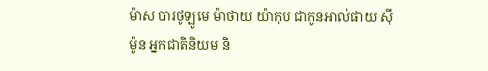ម៉ាស បារថូឡូមេ ម៉ាថាយ យ៉ាកុប ជាកូនអាល់ផាយ ស៊ីម៉ូន អ្នកជាតិនិយម និ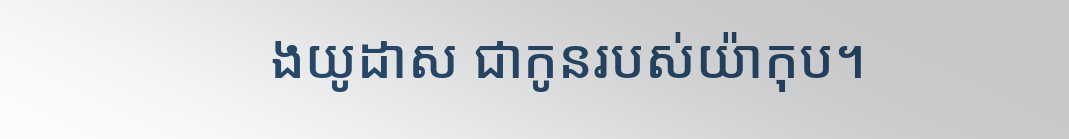ងយូដាស ជាកូនរបស់យ៉ាកុប។